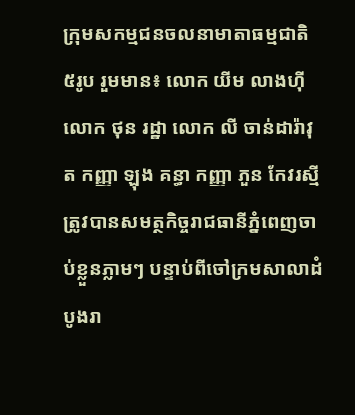ក្រុមសកម្មជនចលនាមាតាធម្មជាតិ ៥រូប រួមមាន៖ លោក យីម លាងហុី លោក ថុន រដ្ឋា លោក លី ចាន់ដារ៉ាវុត កញ្ញា ឡុង គន្ធា កញ្ញា ភួន កែវរស្មី ត្រូវបានសមត្ថកិច្ចរាជធានីភ្នំពេញចាប់ខ្លួនភ្លាមៗ បន្ទាប់ពីចៅក្រមសាលាដំបូងរា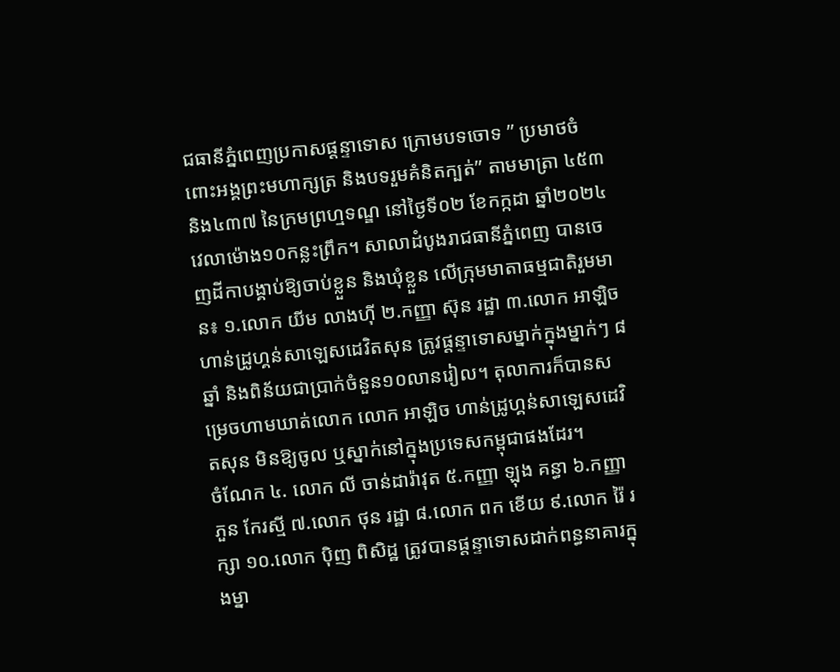ជធានីភ្នំពេញប្រកាសផ្តន្ទាទោស ក្រោមបទចោទ ” ប្រមាថចំពោះអង្គព្រះមហាក្សត្រ និងបទរួមគំនិតក្បត់” តាមមាត្រា ៤៥៣ និង៤៣៧ នៃក្រមព្រហ្មទណ្ឌ នៅថ្ងៃទី០២ ខែកក្កដា ឆ្នាំ២០២៤ វេលាម៉ោង១០កន្លះព្រឹក។ សាលាដំបូងរាជធានីភ្នំពេញ បានចេញដីកាបង្គាប់ឱ្យចាប់ខ្លួន និងឃុំខ្លួន លើក្រុមមាតាធម្មជាតិរួមមាន៖ ១.លោក យីម លាងហ៊ី ២.កញ្ញា ស៊ុន រដ្ឋា ៣.លោក អាឡិច ហាន់ដ្រូហ្គន់សាឡេសដេវិតសុន ត្រូវផ្តន្ទាទោសម្នាក់ក្នុងម្នាក់ៗ ៨ឆ្នាំ និងពិន័យជាប្រាក់ចំនួន១០លានរៀល។ តុលាការក៏បានសម្រេចហាមឃាត់លោក លោក អាឡិច ហាន់ដ្រូហ្គន់សាឡេសដេវិតសុន មិនឱ្យចូល ឬស្នាក់នៅក្នុងប្រទេសកម្ពុជាផងដែរ។
ចំណែក ៤. លោក លី ចាន់ដារ៉ាវុត ៥.កញ្ញា ឡុង គន្ធា ៦.កញ្ញា ភួន កែរស្មី ៧.លោក ថុន រដ្ឋា ៨.លោក ពក ខើយ ៩.លោក រ៉ៃ រក្សា ១០.លោក ប៉ិញ ពិសិដ្ឋ ត្រូវបានផ្តន្ទាទោសដាក់ពន្ធនាគារក្នុងម្នា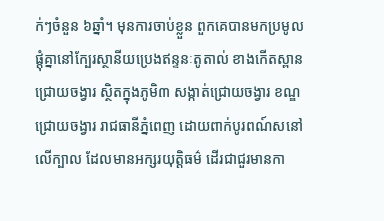ក់ៗចំនួន ៦ឆ្នាំ។ មុនការចាប់ខ្លួន ពួកគេបានមកប្រមូលផ្តុំគ្នានៅក្បែរស្ថានីយប្រេងឥន្ទនៈតូតាល់ ខាងកើតស្ពានជ្រោយចង្វារ ស្ថិតក្នុងភូមិ៣ សង្កាត់ជ្រោយចង្វារ ខណ្ឌជ្រោយចង្វារ រាជធានីភ្នំពេញ ដោយពាក់បូរពណ៍សនៅលើក្បាល ដែលមានអក្សរយុត្តិធម៌ ដើរជាជួរមានកា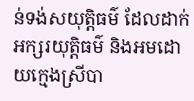ន់ទង់សយុត្តិធម៌ ដែលដាក់អក្សរយុត្តិធម៌ និងអមដោយក្មេងស្រីបា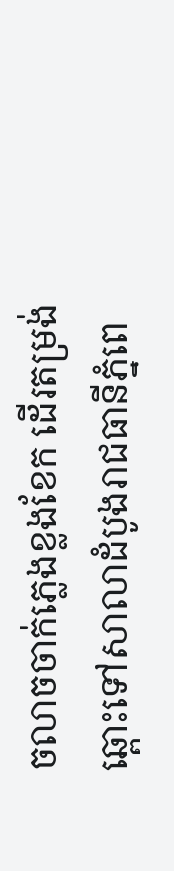ចលាចចាក់ភ្លេងខ្លងខែក ដើរតម្រង់ឆ្ពោះទៅសាលាដំបូងរាជធានីភ្នំពេ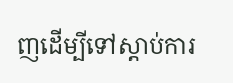ញដើម្បីទៅស្តាប់ការ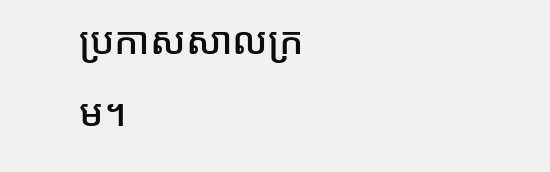ប្រកាសសាលក្រម។